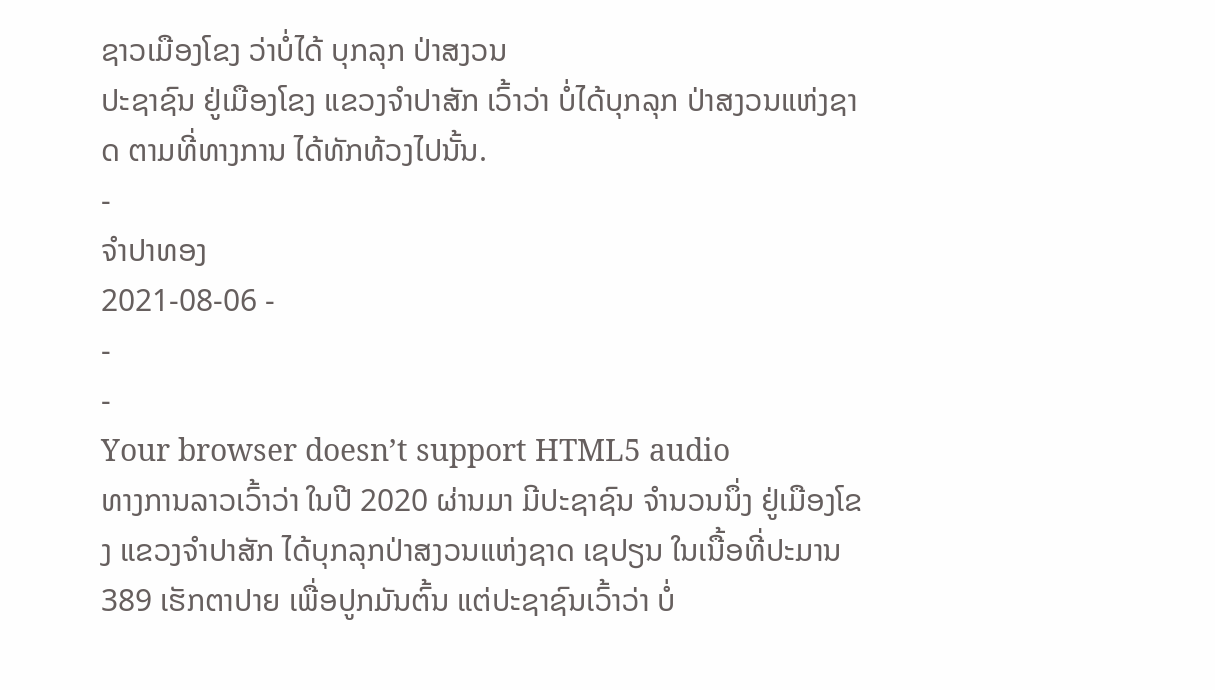ຊາວເມືອງໂຂງ ວ່າບໍ່ໄດ້ ບຸກລຸກ ປ່າສງວນ
ປະຊາຊົນ ຢູ່ເມືອງໂຂງ ແຂວງຈໍາປາສັກ ເວົ້າວ່າ ບໍ່ໄດ້ບຸກລຸກ ປ່າສງວນແຫ່ງຊາດ ຕາມທີ່ທາງການ ໄດ້ທັກທ້ວງໄປນັ້ນ.
-
ຈໍາປາທອງ
2021-08-06 -
-
-
Your browser doesn’t support HTML5 audio
ທາງການລາວເວົ້າວ່າ ໃນປີ 2020 ຜ່ານມາ ມີປະຊາຊົນ ຈໍານວນນຶ່ງ ຢູ່ເມືອງໂຂງ ແຂວງຈໍາປາສັກ ໄດ້ບຸກລຸກປ່າສງວນແຫ່ງຊາດ ເຊປຽນ ໃນເນື້ອທີ່ປະມານ 389 ເຮັກຕາປາຍ ເພື່ອປູກມັນຕົ້ນ ແຕ່ປະຊາຊົນເວົ້າວ່າ ບໍ່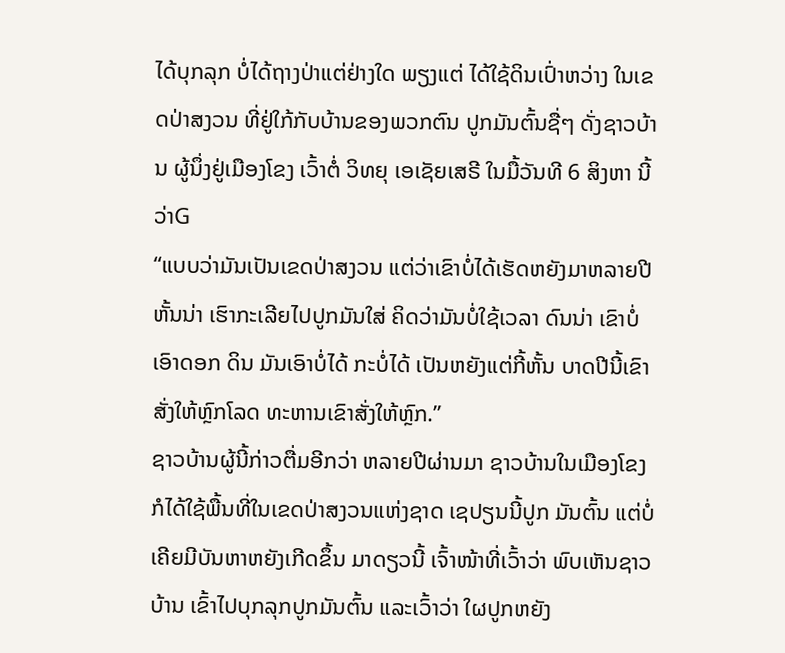ໄດ້ບຸກລຸກ ບໍ່ໄດ້ຖາງປ່າແຕ່ຢ່າງໃດ ພຽງແຕ່ ໄດ້ໃຊ້ດິນເປົ່າຫວ່າງ ໃນເຂດປ່າສງວນ ທີ່ຢູ່ໃກ້ກັບບ້ານຂອງພວກຕົນ ປູກມັນຕົ້ນຊື່ໆ ດັ່ງຊາວບ້ານ ຜູ້ນຶ່ງຢູ່ເມືອງໂຂງ ເວົ້າຕໍ່ ວິທຍຸ ເອເຊັຍເສຣີ ໃນມື້ວັນທີ 6 ສິງຫາ ນີ້ວ່າG
“ແບບວ່າມັນເປັນເຂດປ່າສງວນ ແຕ່ວ່າເຂົາບໍ່ໄດ້ເຮັດຫຍັງມາຫລາຍປີ ຫັ້ນນ່າ ເຮົາກະເລີຍໄປປູກມັນໃສ່ ຄິດວ່າມັນບໍ່ໃຊ້ເວລາ ດົນນ່າ ເຂົາບໍ່ເອົາດອກ ດິນ ມັນເອົາບໍ່ໄດ້ ກະບໍ່ໄດ້ ເປັນຫຍັງແຕ່ກີ້ຫັ້ນ ບາດປີນີ້ເຂົາສັ່ງໃຫ້ຫຼົກໂລດ ທະຫານເຂົາສັ່ງໃຫ້ຫຼົກ.”
ຊາວບ້ານຜູ້ນີ້ກ່າວຕື່ມອີກວ່າ ຫລາຍປີຜ່ານມາ ຊາວບ້ານໃນເມືອງໂຂງ ກໍໄດ້ໃຊ້ພື້ນທີ່ໃນເຂດປ່າສງວນແຫ່ງຊາດ ເຊປຽນນີ້ປູກ ມັນຕົ້ນ ແຕ່ບໍ່ເຄີຍມີບັນຫາຫຍັງເກີດຂຶ້ນ ມາດຽວນີ້ ເຈົ້າໜ້າທີ່ເວົ້າວ່າ ພົບເຫັນຊາວບ້ານ ເຂົ້າໄປບຸກລຸກປູກມັນຕົ້ນ ແລະເວົ້າວ່າ ໃຜປູກຫຍັງ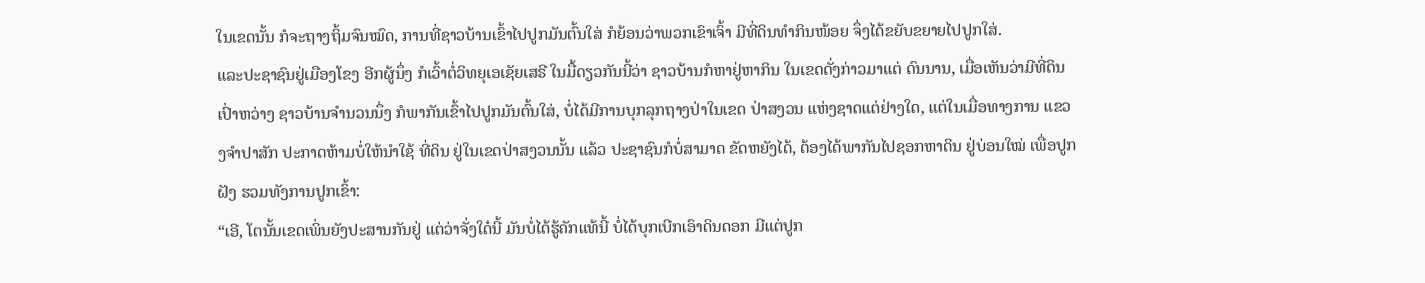ໃນເຂດນັ້ນ ກໍຈະຖາງຖິ້ມຈົນໝົດ, ການທີ່ຊາວບ້ານເຂົ້າໄປປູກມັນຕົ້ນໃສ່ ກໍຍ້ອນວ່າພວກເຂົາເຈົ້າ ມີທີ່ດິນທໍາກິນໜ້ອຍ ຈຶ່ງໄດ້ຂຍັບຂຍາຍໄປປູກໃສ່.
ແລະປະຊາຊົນຢູ່ເມືອງໂຂງ ອີກຜູ້ນຶ່ງ ກໍເວົ້າຕໍ່ວິທຍຸເອເຊັຍເສຣີ ໃນມື້ດຽວກັນນີ້ວ່າ ຊາວບ້ານກໍຫາຢູ່ຫາກິນ ໃນເຂດດັ່ງກ່າວມາແຕ່ ດົນນານ, ເມື່ອເຫັນວ່າມີທີ່ດິນເປົ່າຫວ່າງ ຊາວບ້ານຈໍານວນນຶ່ງ ກໍພາກັນເຂົ້າໄປປູກມັນຕົ້ນໃສ່, ບໍ່ໄດ້ມີການບຸກລຸກຖາງປ່າໃນເຂດ ປ່າສງວນ ແຫ່ງຊາດແຕ່ຢ່າງໃດ, ແຕ່ໃນເມື່ອທາງການ ແຂວງຈໍາປາສັກ ປະກາດຫ້າມບໍ່ໃຫ້ນໍາໃຊ້ ທີ່ດິນ ຢູ່ໃນເຂດປ່າສງວນນັ້ນ ແລ້ວ ປະຊາຊົນກໍບໍ່ສາມາດ ຂັດຫຍັງໄດ້, ຕ້ອງໄດ້ພາກັນໄປຊອກຫາດິນ ຢູ່ບ່ອນໃໝ່ ເພື່ອປູກຝັງ ຮວມທັງການປູກເຂົ້າ:
“ເອີ, ໂຕນັ້ນເຂດເພິ່ນຍັງປະສານກັນຢູ່ ແຕ່ວ່າຈັ່ງໃດ໋ນີ້ ມັນບໍ່ໄດ້ຮູ້ຄັກແທ້ນີ້ ບໍ່ໄດ້ບຸກເບີກເອົາດິນດອກ ມີແຕ່ປູກ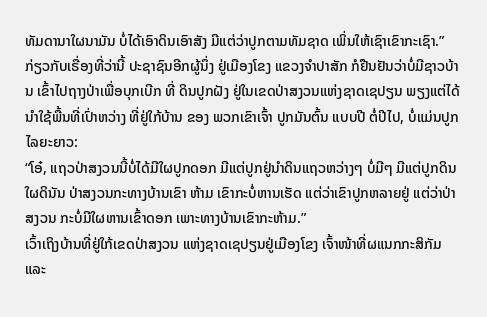ທັມດານາໃຜນາມັນ ບໍ່ໄດ້ເອົາດິນເອົາສັງ ມີແຕ່ວ່າປູກຕາມທັມຊາດ ເພິ່ນໃຫ້ເຊົາເຂົາກະເຊົາ.”
ກ່ຽວກັບເຣື່ອງທີ່ວ່ານີ້ ປະຊາຊົນອີກຜູ້ນຶ່ງ ຢູ່ເມືອງໂຂງ ແຂວງຈໍາປາສັກ ກໍຢືນຢັນວ່າບໍ່ມີຊາວບ້ານ ເຂົ້າໄປຖາງປ່າເພື່ອບຸກເບີກ ທີ່ ດິນປູກຝັງ ຢູ່ໃນເຂດປ່າສງວນແຫ່ງຊາດເຊປຽນ ພຽງແຕ່ໄດ້ນໍາໃຊ້ພື້ນທີ່ເປົ່າຫວ່າງ ທີ່ຢູ່ໃກ້ບ້ານ ຂອງ ພວກເຂົາເຈົ້າ ປູກມັນຕົ້ນ ແບບປີ ຕໍ່ປີໄປ, ບໍ່ແມ່ນປູກໄລຍະຍາວ:
“ໂອ໋, ແຖວປ່າສງວນນີ້ບໍ່ໄດ້ມີໃຜປູກດອກ ມີແຕ່ປູກຢູ່ນໍາດິນແຖວຫວ່າງໆ ບໍ່ມີໆ ມີແຕ່ປູກດິນໃຜດິນັນ ປ່າສງວນກະທາງບ້ານເຂົາ ຫ້າມ ເຂົາກະບໍ່ຫານເຮັດ ແຕ່ວ່າເຂົາປູກຫລາຍຢູ່ ແຕ່ວ່າປ່າສງວນ ກະບໍ່ມີໃຜຫານເຂົ້າດອກ ເພາະທາງບ້ານເຂົາກະຫ້າມ.”
ເວົ້າເຖິງບ້ານທີ່ຢູ່ໃກ້ເຂດປ່າສງວນ ແຫ່ງຊາດເຊປຽນຢູ່ເມືອງໂຂງ ເຈົ້າໜ້າທີ່ຜແນກກະສິກັມ ແລະ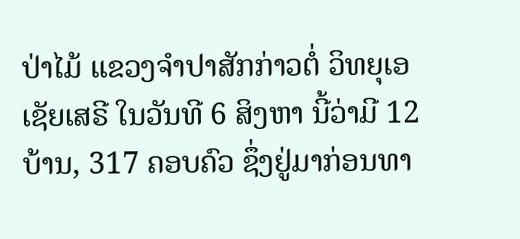ປ່າໄມ້ ແຂວງຈໍາປາສັກກ່າວຕໍ່ ວິທຍຸເອເຊັຍເສຣີ ໃນວັນທີ 6 ສິງຫາ ນີ້ວ່າມີ 12 ບ້ານ, 317 ຄອບຄົວ ຊຶ່ງຢູ່ມາກ່ອນທາ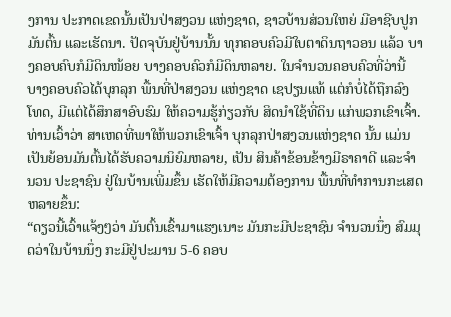ງການ ປະກາດເຂດນັ້ນເປັນປ່າສງວນ ແຫ່ງຊາດ, ຊາວບ້ານສ່ວນໃຫຍ່ ມີອາຊີບປູກມັນຕົ້ນ ແລະເຮັດນາ. ປັດຈຸບັນຢູ່ບ້ານນັ້ນ ທຸກຄອບຄົວມີໃບຕາດິນຖາວອນ ແລ້ວ ບາງຄອບຄົບກໍມີດິນໜ້ອຍ ບາງຄອບຄົວກໍມີດິນຫລາຍ. ໃນຈໍານວນຄອບຄົວທີ່ວ່ານີ້ ບາງຄອບຄົວໄດ້ບຸກລຸກ ພື້ນທີ່ປ່າສງວນ ແຫ່ງຊາດ ເຊປຽນແທ້ ແຕ່ກໍບໍ່ໄດ້ຖືກລົງໂທດ, ມີແຕ່ໄດ້ສຶກສາອົບຮົມ ໃຫ້ຄວາມຮູ້ກ່ຽວກັບ ສິດນໍາໃຊ້ທີ່ດິນ ແກ່ພວກເຂົາເຈົ້າ.
ທ່ານເວົ້າວ່າ ສາເຫດທີ່ພາໃຫ້ພວກເຂົາເຈົ້າ ບຸກລຸກປ່າສງວນແຫ່ງຊາດ ນັ້ນ ແມ່ນເປັນຍ້ອນມັນຕົ້ນໄດ້ຮັບຄວາມນິຍົມຫລາຍ, ເປັນ ສິນຄ້າຂ້ອນຂ້າງມີຣາຄາດີ ແລະຈໍານວນ ປະຊາຊົນ ຢູ່ໃນບ້ານເພີ່ມຂຶ້ນ ເຮັດໃຫ້ມີຄວາມຕ້ອງການ ພື້ນທີ່ທໍາການກະເສດຫລາຍຂຶ້ນ:
“ດຽວນີ້ເວົ້າແຈ້ງໆວ່າ ມັນຕົ້ນເຂົ້າມາແຮງເນາະ ມັນກະມີປະຊາຊົນ ຈໍານວນນຶ່ງ ສົມມຸດວ່າໃນບ້ານນຶ່ງ ກະມີຢູ່ປະມານ 5-6 ຄອບ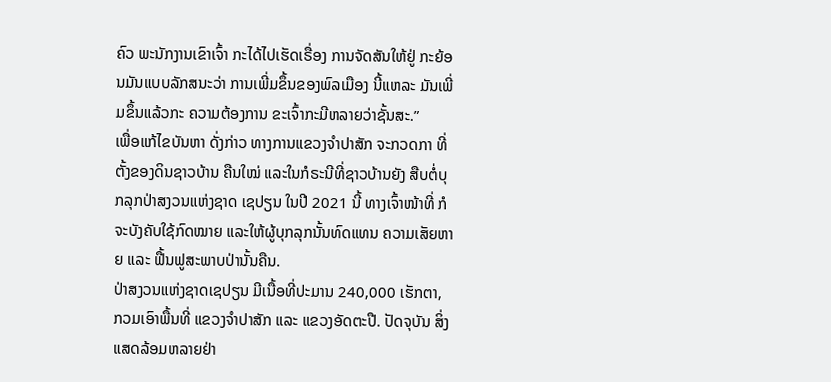ຄົວ ພະນັກງານເຂົາເຈົ້າ ກະໄດ້ໄປເຮັດເຣື່ອງ ການຈັດສັນໃຫ້ຢູ່ ກະຍ້ອນມັນແບບລັກສນະວ່າ ການເພີ່ມຂຶ້ນຂອງພົລເມືອງ ນີ້ແຫລະ ມັນເພີ່ມຂຶ້ນແລ້ວກະ ຄວາມຕ້ອງການ ຂະເຈົ້າກະມີຫລາຍວ່າຊັ້ນສະ.”
ເພື່ອແກ້ໄຂບັນຫາ ດັ່ງກ່າວ ທາງການແຂວງຈໍາປາສັກ ຈະກວດກາ ທີ່ຕັ້ງຂອງດິນຊາວບ້ານ ຄືນໃໝ່ ແລະໃນກໍຣະນີທີ່ຊາວບ້ານຍັງ ສືບຕໍ່ບຸກລຸກປ່າສງວນແຫ່ງຊາດ ເຊປຽນ ໃນປີ 2021 ນີ້ ທາງເຈົ້າໜ້າທີ່ ກໍຈະບັງຄັບໃຊ້ກົດໝາຍ ແລະໃຫ້ຜູ້ບຸກລຸກນັ້ນທົດແທນ ຄວາມເສັຍຫາຍ ແລະ ຟື້ນຟູສະພາບປ່ານັ້ນຄືນ.
ປ່າສງວນແຫ່ງຊາດເຊປຽນ ມີເນື້ອທີ່ປະມານ 240,000 ເຮັກຕາ, ກວມເອົາພື້ນທີ່ ແຂວງຈໍາປາສັກ ແລະ ແຂວງອັດຕະປື. ປັດຈຸບັນ ສິ່ງແສດລ້ອມຫລາຍຢ່າ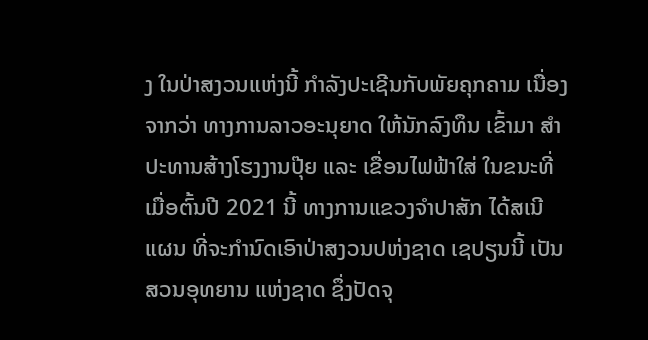ງ ໃນປ່າສງວນແຫ່ງນີ້ ກໍາລັງປະເຊີນກັບພັຍຄຸກຄາມ ເນື່ອງຈາກວ່າ ທາງການລາວອະນຸຍາດ ໃຫ້ນັກລົງທຶນ ເຂົ້າມາ ສໍາປະທານສ້າງໂຮງງານປຸ໊ຍ ແລະ ເຂື່ອນໄຟຟ້າໃສ່ ໃນຂນະທີ່ ເມື່ອຕົ້ນປີ 2021 ນີ້ ທາງການແຂວງຈໍາປາສັກ ໄດ້ສເນີ ແຜນ ທີ່ຈະກໍານົດເອົາປ່າສງວນປຫ່ງຊາດ ເຊປຽນນີ້ ເປັນສວນອຸທຍານ ແຫ່ງຊາດ ຊຶ່ງປັດຈຸ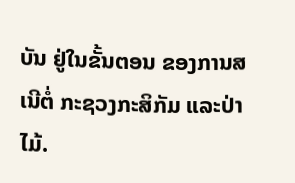ບັນ ຢູ່ໃນຂັ້ນຕອນ ຂອງການສເນີຕໍ່ ກະຊວງກະສິກັມ ແລະປ່າໄມ້.